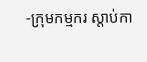-ក្រុមកម្មករ ស្តាប់កា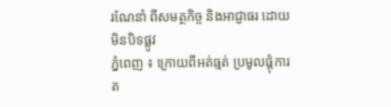រណែនាំ ពីសមត្ថកិច្ច និងអាជ្ញាធរ ដោយមិនបិទផ្លូវ
ភ្នំពេញ ៖ ក្រោយពីអត់ធ្មត់ ប្រមូលផ្តុំការត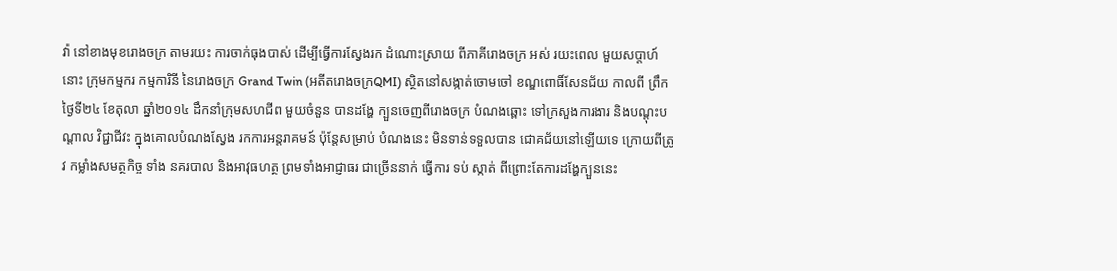វ៉ា នៅខាងមុខរោងចក្រ តាមរយះ ការចាក់ធុងបាស់ ដើម្បីធ្វើការស្វែងរក ដំណោះស្រាយ ពីភាគីរោងចក្រ អស់ រយះពេល មួយសប្តាហ៍នោះ ក្រុមកម្មករ កម្មការិនី នៃរោងចក្រ Grand Twin (អតីតរោងចក្រQMI) ស្ថិតនៅសង្កាត់ចោមចៅ ខណ្ឌពោធិ៍សែនជ័យ កាលពី ព្រឹកថ្ងៃទី២៤ ខែតុលា ឆ្នាំ២០១៤ ដឹកនាំក្រុមសហជីព មួយចំនួន បានដង្ហែ ក្បួនចេញពីរោងចក្រ បំណងឆ្ពោះ ទៅក្រសួងការងារ និងបណ្តុះបណ្តាល វិជ្ជាជីវះ ក្នុងគោលបំណងស្វែង រកការអន្តរាគមន៍ ប៉ុន្តែសម្រាប់ បំណងនេះ មិនទាន់ទទួលបាន ជោគជ័យនៅឡើយទេ ក្រោយពីត្រូវ កម្លាំងសមត្ថកិច្ច ទាំង នគរបាល និងអាវុធហត្ថ ព្រមទាំងអាជ្ញាធរ ជាច្រើននាក់ ធ្វើការ ទប់ ស្កាត់ ពីព្រោះតែការដង្ហែក្បួននេះ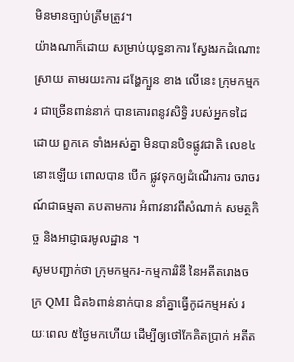មិនមានច្បាប់ត្រឹមត្រូវ។
យ៉ាងណាក៏ដោយ សម្រាប់យុទ្ធនាការ ស្វែងរកដំណោះស្រាយ តាមរយះការ ដង្ហែក្បួន ខាង លើនេះ ក្រុមកម្មករ ជាច្រើនពាន់នាក់ បានគោរពនូវសិទ្ធិ របស់អ្នកទដៃ ដោយ ពួកគេ ទាំងអស់គ្នា មិនបានបិទផ្លូវជាតិ លេខ៤នោះឡើយ ពោលបាន បើក ផ្លូវទុកឲ្យដំណើរការ ចរាចរណ៍ជាធម្មតា តបតាមការ អំពាវនាវពីសំណាក់ សមត្ថកិច្ច និងអាជ្ញាធរមូលដ្ឋាន ។
សូមបញ្ជាក់ថា ក្រុមកម្មករ-កម្មការរិនី នៃអតីតរោងចក្រ QMI ជិត៦ពាន់នាក់បាន នាំគ្នាធ្វើកូដកម្មអស់ រយៈពេល ៥ថ្ងៃមកហើយ ដើម្បីឲ្យថៅកែគិតប្រាក់ អតីត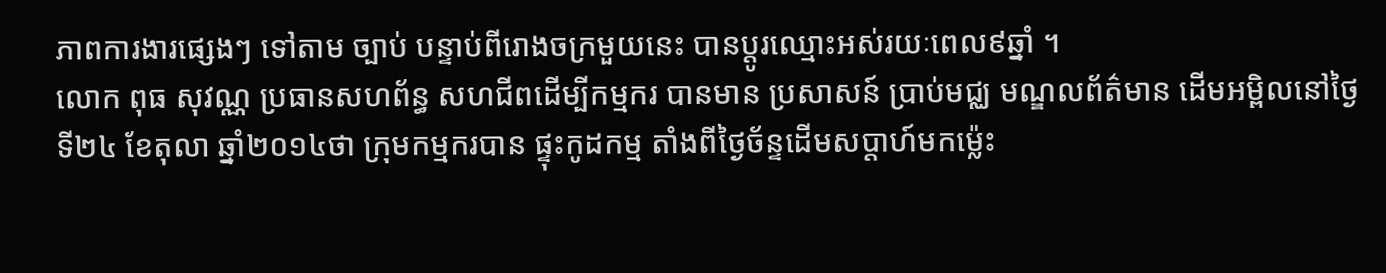ភាពការងារផ្សេងៗ ទៅតាម ច្បាប់ បន្ទាប់ពីរោងចក្រមួយនេះ បានប្តូរឈ្មោះអស់រយៈពេល៩ឆ្នាំ ។
លោក ពុធ សុវណ្ណ ប្រធានសហព័ន្ធ សហជីពដើម្បីកម្មករ បានមាន ប្រសាសន៍ ប្រាប់មជ្ឈ មណ្ឌលព័ត៌មាន ដើមអម្ពិលនៅថ្ងៃទី២៤ ខែតុលា ឆ្នាំ២០១៤ថា ក្រុមកម្មករបាន ផ្ទុះកូដកម្ម តាំងពីថ្ងៃច័ន្ទដើមសប្តាហ៍មកម្ល៉េះ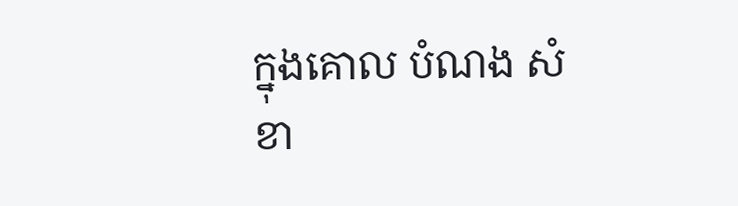ក្នុងគោល បំណង សំខា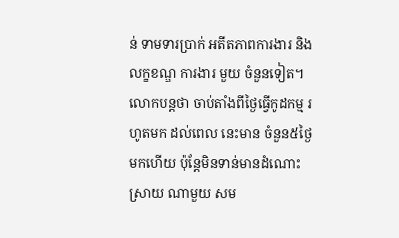ន់ ទាមទារប្រាក់ អតីតភាពការងារ និងលក្ខខណ្ឌ ការងារ មួយ ចំនួនទៀត។
លោកបន្តថា ចាប់តាំងពីថ្ងៃធ្វើកូដកម្ម រហូតមក ដល់ពេល នេះមាន ចំនួន៥ថ្ងៃ មកហើយ ប៉ុន្តែមិនទាន់មានដំណោះស្រាយ ណាមួយ សម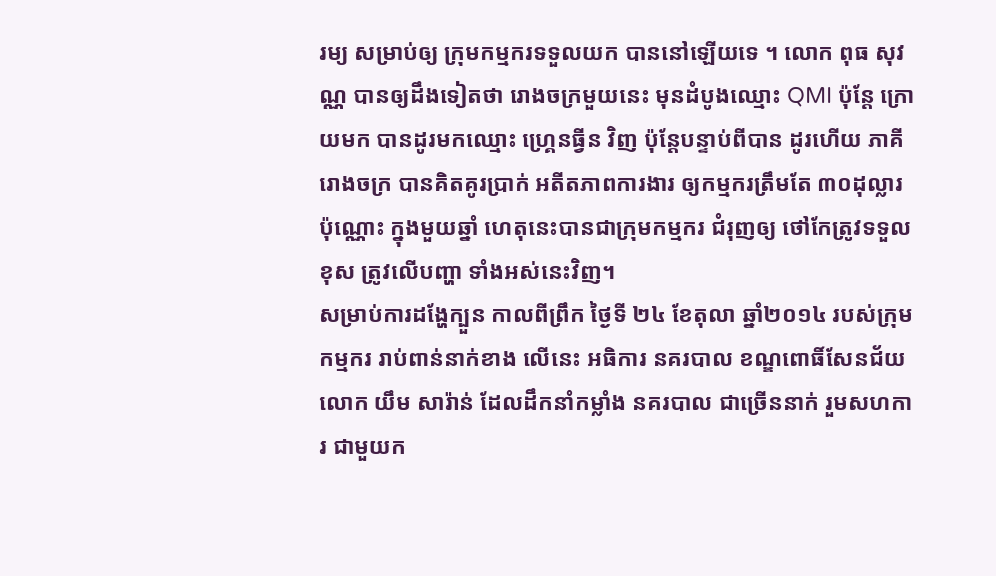រម្យ សម្រាប់ឲ្យ ក្រុមកម្មករទទួលយក បាននៅឡើយទេ ។ លោក ពុធ សុវណ្ណ បានឲ្យដឹងទៀតថា រោងចក្រមួយនេះ មុនដំបូងឈ្មោះ QMI ប៉ុន្តែ ក្រោយមក បានដូរមកឈ្មោះ ហ្រ្គេនធ្វីន វិញ ប៉ុន្តែបន្ទាប់ពីបាន ដូរហើយ ភាគី រោងចក្រ បានគិតគូរប្រាក់ អតីតភាពការងារ ឲ្យកម្មករត្រឹមតែ ៣០ដុល្លារ ប៉ុណ្ណោះ ក្នុងមួយឆ្នាំ ហេតុនេះបានជាក្រុមកម្មករ ជំរុញឲ្យ ថៅកែត្រូវទទួល ខុស ត្រូវលើបញ្ហា ទាំងអស់នេះវិញ។
សម្រាប់ការដង្ហែក្បួន កាលពីព្រឹក ថ្ងៃទី ២៤ ខែតុលា ឆ្នាំ២០១៤ របស់ក្រុមកម្មករ រាប់ពាន់នាក់ខាង លើនេះ អធិការ នគរបាល ខណ្ឌពោធិ៍សែនជ័យ លោក យឹម សារ៉ាន់ ដែលដឹកនាំកម្លាំង នគរបាល ជាច្រើននាក់ រួមសហការ ជាមួយក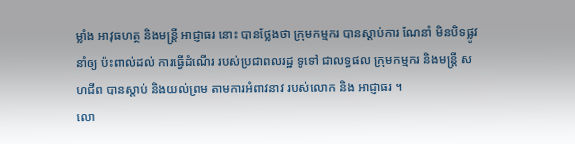ម្លាំង អាវុធហត្ថ និងមន្រ្តី អាជ្ញាធរ នោះ បានថ្លែងថា ក្រុមកម្មករ បានស្តាប់ការ ណែនាំ មិនបិទផ្លូវ នាំឲ្យ ប៉ះពាល់ដល់ ការធ្វើដំណើរ របស់ប្រជាពលរដ្ឋ ទូទៅ ជាលទ្ធផល ក្រុមកម្មករ និងមន្រ្តី សហជីព បានស្តាប់ និងយល់ព្រម តាមការអំពាវនាវ របស់លោក និង អាជ្ញាធរ ។
លោ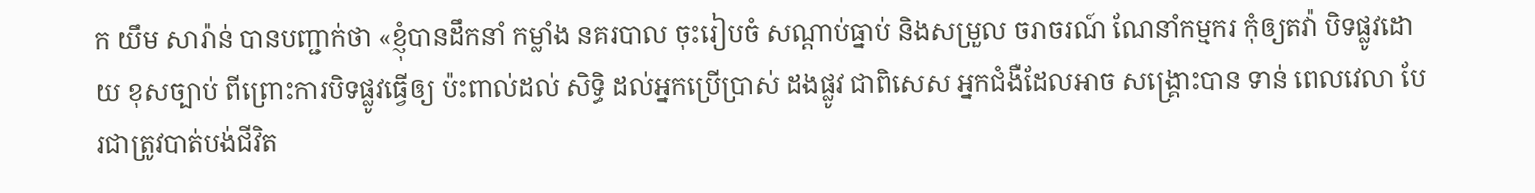ក យឹម សារ៉ាន់ បានបញ្ជាក់ថា «ខ្ញុំបានដឹកនាំ កម្លាំង នគរបាល ចុះរៀបចំ សណ្តាប់ធ្នាប់ និងសម្រួល ចរាចរណ៍ ណែនាំកម្មករ កុំឲ្យតវ៉ា បិទផ្លូវដោយ ខុសច្បាប់ ពីព្រោះការបិទផ្លូវធ្វើឲ្យ ប៉ះពាល់ដល់ សិទ្ធិ ដល់អ្នកប្រើប្រាស់ ដងផ្លូវ ជាពិសេស អ្នកជំងឺដែលអាច សង្គ្រោះបាន ទាន់ ពេលវេលា បែរជាត្រូវបាត់បង់ជីវិត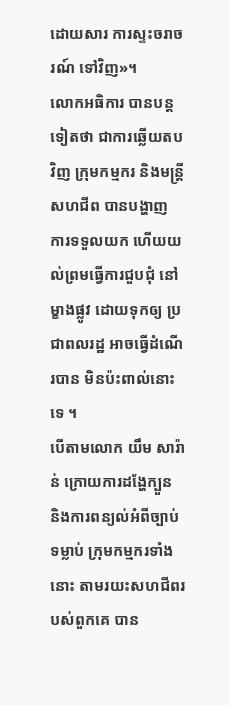ដោយសារ ការស្ទះចរាចរណ៍ ទៅវិញ»។
លោកអធិការ បានបន្តទៀតថា ជាការឆ្លើយតបវិញ ក្រុមកម្មករ និងមន្រ្តី សហជីព បានបង្ហាញ ការទទួលយក ហើយយល់ព្រមធ្វើការជួបជុំ នៅម្ខាងផ្លូវ ដោយទុកឲ្យ ប្រជាពលរដ្ឋ អាចធ្វើដំណើរបាន មិនប៉ះពាល់នោះទេ ។
បើតាមលោក យឹម សារ៉ាន់ ក្រោយការដង្ហែក្បួន និងការពន្យល់អំពីច្បាប់ ទម្លាប់ ក្រុមកម្មករទាំងនោះ តាមរយះសហជីពរបស់ពួកគេ បាន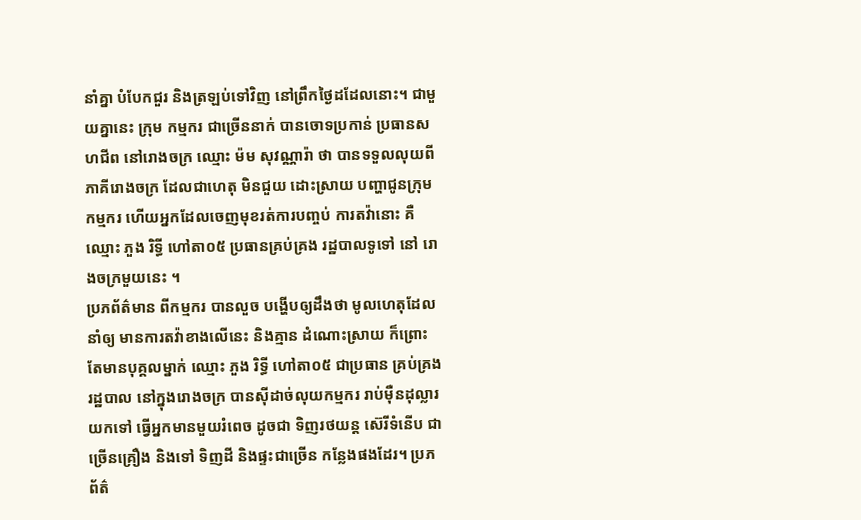នាំគ្នា បំបែកជួរ និងត្រឡប់ទៅវិញ នៅព្រឹកថ្ងៃដដែលនោះ។ ជាមួយគ្នានេះ ក្រុម កម្មករ ជាច្រើននាក់ បានចោទប្រកាន់ ប្រធានសហជីព នៅរោងចក្រ ឈ្មោះ ម៉ម សុវណ្ណារ៉ា ថា បានទទួលលុយពី ភាគីរោងចក្រ ដែលជាហេតុ មិនជួយ ដោះស្រាយ បញ្ហាជូនក្រុមកម្មករ ហើយអ្នកដែលចេញមុខរត់ការបញ្ចប់ ការតវ៉ានោះ គឺឈ្មោះ ភួង រិទ្ធី ហៅតា០៥ ប្រធានគ្រប់គ្រង រដ្ឋបាលទូទៅ នៅ រោងចក្រមួយនេះ ។
ប្រភព័ត៌មាន ពីកម្មករ បានលួច បង្ហើបឲ្យដឹងថា មូលហេតុដែលនាំឲ្យ មានការតវ៉ាខាងលើនេះ និងគ្មាន ដំណោះស្រាយ ក៏ព្រោះតែមានបុគ្គលម្នាក់ ឈ្មោះ ភួង រិទ្ធី ហៅតា០៥ ជាប្រធាន គ្រប់គ្រង រដ្ឋបាល នៅក្នុងរោងចក្រ បានស៊ីដាច់លុយកម្មករ រាប់ម៉ឺនដុល្លារ យកទៅ ធ្វើអ្នកមានមួយរំពេច ដូចជា ទិញរថយន្ត ស៊េរីទំនើប ជាច្រើនគ្រឿង និងទៅ ទិញដី និងផ្ទះជាច្រើន កន្លែងផងដែរ។ ប្រភព័ត៌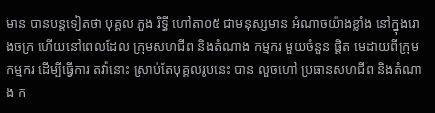មាន បានបន្តទៀតថា បុគ្គល ភួង រិទ្ធី ហៅតា០៥ ជាមនុស្សមាន អំណាចយ៉ាងខ្លាំង នៅក្នុងរោងចក្រ ហើយនៅពេលដែល ក្រុមសហជីព និងតំណាង កម្មករ មួយចំនួន ផ្តិត មេដាយពីក្រុមកម្មករ ដើម្បីធ្វើការ តវ៉ានោះ ស្រាប់តែបុគ្គលរូបនេះ បាន លួចហៅ ប្រធានសហជីព និងតំណាង ក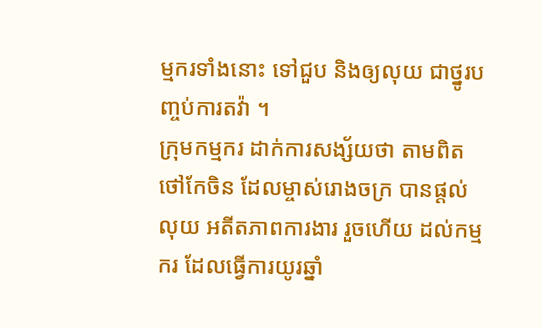ម្មករទាំងនោះ ទៅជួប និងឲ្យលុយ ជាថ្នូរបញ្ចប់ការតវ៉ា ។
ក្រុមកម្មករ ដាក់ការសង្ស័យថា តាមពិតថៅកែចិន ដែលម្ចាស់រោងចក្រ បានផ្តល់លុយ អតីតភាពការងារ រួចហើយ ដល់កម្មករ ដែលធ្វើការយូរឆ្នាំ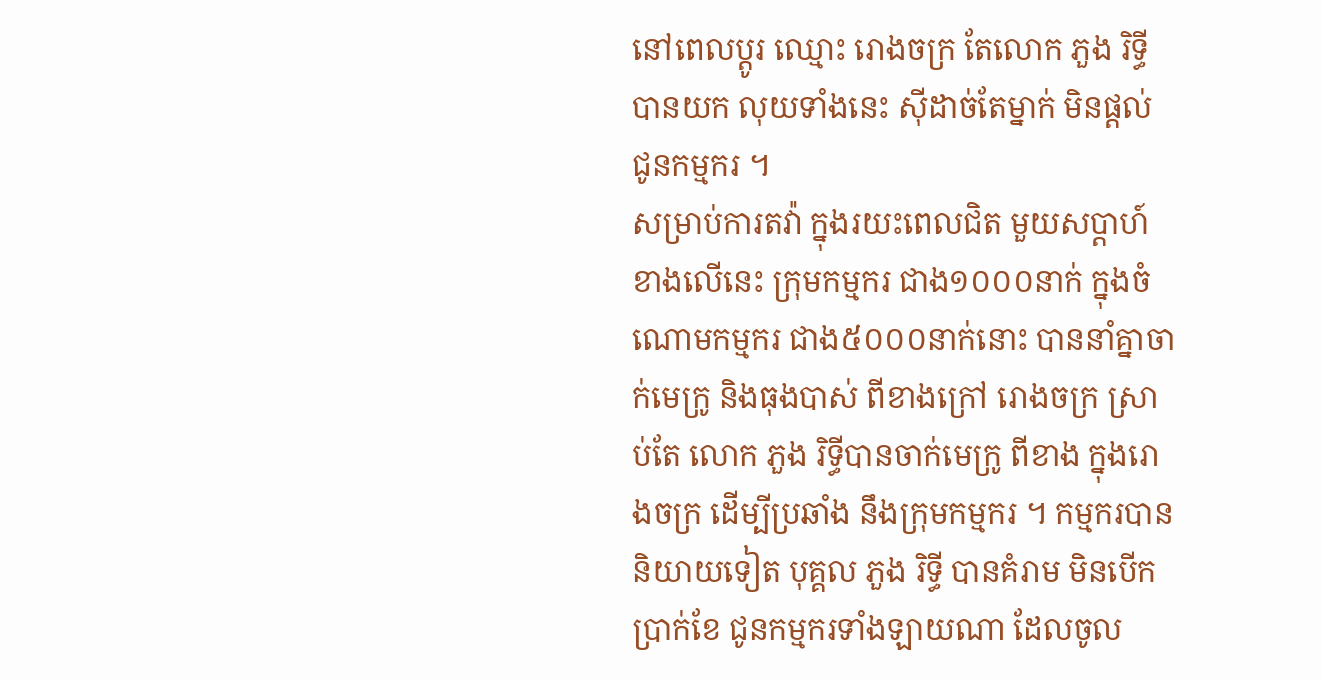នៅពេលប្តូរ ឈ្មោះ រោងចក្រ តែលោក ភួង រិទ្ធី បានយក លុយទាំងនេះ ស៊ីដាច់តែម្នាក់ មិនផ្តល់ ជូនកម្មករ ។
សម្រាប់ការតវ៉ា ក្នុងរយះពេលជិត មួយសប្តាហ៍ខាងលើនេះ ក្រុមកម្មករ ជាង១០០០នាក់ ក្នុងចំណោមកម្មករ ជាង៥០០០នាក់នោះ បាននាំគ្នាចាក់មេក្រូ និងធុងបាស់ ពីខាងក្រៅ រោងចក្រ ស្រាប់តែ លោក ភួង រិទ្ធីបានចាក់មេក្រូ ពីខាង ក្នុងរោងចក្រ ដើម្បីប្រឆាំង នឹងក្រុមកម្មករ ។ កម្មករបាននិយាយទៀត បុគ្គល ភួង រិទ្ធី បានគំរាម មិនបើកប្រាក់ខែ ជូនកម្មករទាំងឡាយណា ដែលចូល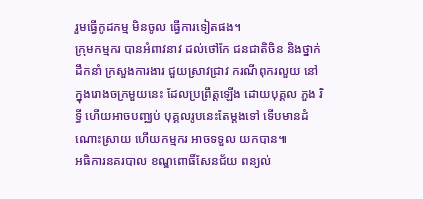រួមធ្វើកូដកម្ម មិនចូល ធ្វើការទៀតផង។
ក្រុមកម្មករ បានអំពាវនាវ ដល់ថៅកែ ជនជាតិចិន និងថ្នាក់ដឹកនាំ ក្រសួងការងារ ជួយស្រាវជ្រាវ ករណីពុករលួយ នៅក្នុងរោងចក្រមួយនេះ ដែលប្រព្រឹត្តឡើង ដោយបុគ្គល ភួង រិទ្ធី ហើយអាចបញ្ឈប់ បុគ្គលរូបនេះតែម្តងទៅ ទើបមានដំណោះស្រាយ ហើយកម្មករ អាចទទួល យកបាន៕
អធិការនគរបាល ខណ្ឌពោធិ៍សែនជ័យ ពន្យល់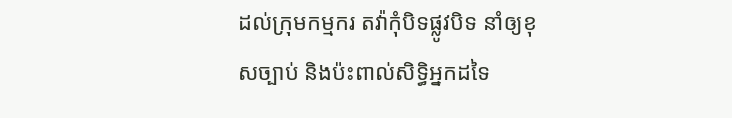ដល់ក្រុមកម្មករ តវ៉ាកុំបិទផ្លូវបិទ នាំឲ្យខុសច្បាប់ និងប៉ះពាល់សិទ្ធិអ្នកដទៃ